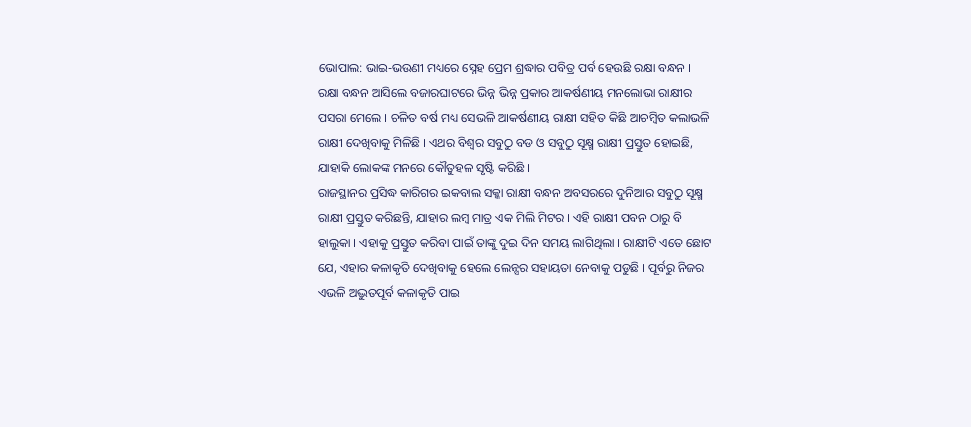ଭୋପାଲ: ଭାଇ-ଭଉଣୀ ମଧ୍ୟରେ ସ୍ନେହ ପ୍ରେମ ଶ୍ରଦ୍ଧାର ପବିତ୍ର ପର୍ବ ହେଉଛି ରକ୍ଷା ବନ୍ଧନ । ରକ୍ଷା ବନ୍ଧନ ଆସିଲେ ବଜାରଘାଟରେ ଭିନ୍ନ ଭିନ୍ନ ପ୍ରକାର ଆକର୍ଷଣୀୟ ମନଲୋଭା ରାକ୍ଷୀର ପସରା ମେଲେ । ଚଳିତ ବର୍ଷ ମଧ୍ୟ ସେଭଳି ଆକର୍ଷଣୀୟ ରାକ୍ଷୀ ସହିତ କିଛି ଆଚମ୍ବିତ କଲାଭଳି ରାକ୍ଷୀ ଦେଖିବାକୁ ମିଳିଛି । ଏଥର ବିଶ୍ବର ସବୁଠୁ ବଡ ଓ ସବୁଠୁ ସୂକ୍ଷ୍ମ ରାକ୍ଷୀ ପ୍ରସ୍ତୁତ ହୋଇଛି, ଯାହାକି ଲୋକଙ୍କ ମନରେ କୌତୁହଳ ସୃଷ୍ଟି କରିଛି ।
ରାଜସ୍ଥାନର ପ୍ରସିଦ୍ଧ କାରିଗର ଇକବାଲ ସକ୍କା ରାକ୍ଷୀ ବନ୍ଧନ ଅବସରରେ ଦୁନିଆର ସବୁଠୁ ସୂକ୍ଷ୍ମ ରାକ୍ଷୀ ପ୍ରସ୍ତୁତ କରିଛନ୍ତି, ଯାହାର ଲମ୍ବ ମାତ୍ର ଏକ ମିଲି ମିଟର । ଏହି ରାକ୍ଷୀ ପବନ ଠାରୁ ବି ହାଲୁକା । ଏହାକୁ ପ୍ରସ୍ତୁତ କରିବା ପାଇଁ ତାଙ୍କୁ ଦୁଇ ଦିନ ସମୟ ଲାଗିଥିଲା । ରାକ୍ଷୀଟି ଏତେ ଛୋଟ ଯେ, ଏହାର କଳାକୃତି ଦେଖିବାକୁ ହେଲେ ଲେନ୍ସର ସହାୟତା ନେବାକୁ ପଡୁଛି । ପୂର୍ବରୁ ନିଜର ଏଭଳି ଅଦ୍ଭୁତପୂର୍ବ କଳାକୃତି ପାଇ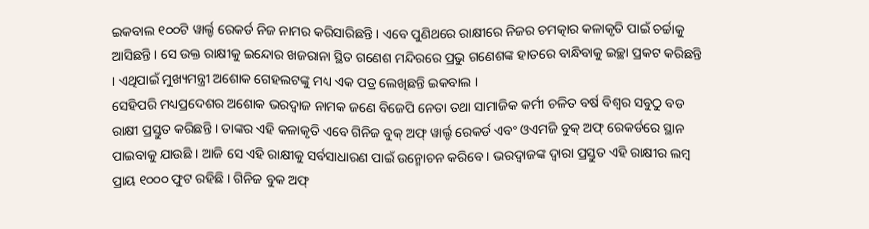ଇକବାଲ ୧୦୦ଟି ୱାର୍ଲ୍ଡ ରେକର୍ଡ ନିଜ ନାମର କରିସାରିଛନ୍ତି । ଏବେ ପୁଣିଥରେ ରାକ୍ଷୀରେ ନିଜର ଚମତ୍କାର କଳାକୃତି ପାଇଁ ଚର୍ଚ୍ଚାକୁ ଆସିଛନ୍ତି । ସେ ଉକ୍ତ ରାକ୍ଷୀକୁ ଇନ୍ଦୋର ଖଜରାନା ସ୍ଥିତ ଗଣେଶ ମନ୍ଦିରରେ ପ୍ରଭୁ ଗଣେଶଙ୍କ ହାତରେ ବାନ୍ଧିବାକୁ ଇଚ୍ଛା ପ୍ରକଟ କରିଛନ୍ତି । ଏଥିପାଇଁ ମୁଖ୍ୟମନ୍ତ୍ରୀ ଅଶୋକ ଗେହଲଟଙ୍କୁ ମଧ୍ୟ ଏକ ପତ୍ର ଲେଖିଛନ୍ତି ଇକବାଲ ।
ସେହିପରି ମଧ୍ୟପ୍ରଦେଶର ଅଶୋକ ଭରଦ୍ବାଜ ନାମକ ଜଣେ ବିଜେପି ନେତା ତଥା ସାମାଜିକ କର୍ମୀ ଚଳିତ ବର୍ଷ ବିଶ୍ବର ସବୁଠୁ ବଡ ରାକ୍ଷୀ ପ୍ରସ୍ତୁତ କରିଛନ୍ତି । ତାଙ୍କର ଏହି କଳାକୃତି ଏବେ ଗିନିଜ ବୁକ୍ ଅଫ୍ ୱାର୍ଲ୍ଡ ରେକର୍ଡ ଏବଂ ଓଏମଜି ବୁକ୍ ଅଫ୍ ରେକର୍ଡରେ ସ୍ଥାନ ପାଇବାକୁ ଯାଉଛି । ଆଜି ସେ ଏହି ରାକ୍ଷୀକୁ ସର୍ବସାଧାରଣ ପାଇଁ ଉନ୍ମୋଚନ କରିବେ । ଭରଦ୍ବାଜଙ୍କ ଦ୍ବାରା ପ୍ରସ୍ତୁତ ଏହି ରାକ୍ଷୀର ଲମ୍ବ ପ୍ରାୟ ୧୦୦୦ ଫୁଟ ରହିଛି । ଗିନିଜ ବୁକ ଅଫ୍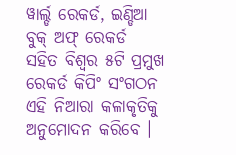ୱାର୍ଲ୍ଡ ରେକର୍ଡ, ଇଣ୍ଡିଆ ବୁକ୍ ଅଫ୍ ରେକର୍ଡ ସହିତ ବିଶ୍ବର ୫ଟି ପ୍ରମୁଖ ରେକର୍ଡ କିପିଂ ସଂଗଠନ ଏହି ନିଆରା କଳାକୃତିକୁ ଅନୁମୋଦନ କରିବେ ।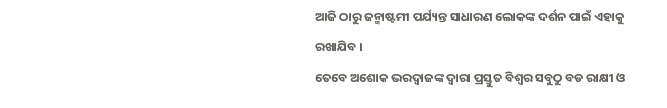ଆଜି ଠାରୁ ଜନ୍ମାଷ୍ଟମୀ ପର୍ଯ୍ୟନ୍ତ ସାଧାରଣ ଲୋକଙ୍କ ଦର୍ଶନ ପାଇଁ ଏହାକୁ ରଖାଯିବ ।
ତେବେ ଅଶୋକ ଭରଦ୍ବାଜଙ୍କ ଦ୍ବାରା ପ୍ରସ୍ତୁତ ବିଶ୍ବର ସବୁଠୁ ବଡ ରାକ୍ଷୀ ଓ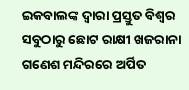ଇକବାଲଙ୍କ ଦ୍ଵାରା ପ୍ରସ୍ତୁତ ବିଶ୍ଵର ସବୁଠାରୁ ଛୋଟ ରାକ୍ଷୀ ଖଜରାନା ଗଣେଶ ମନ୍ଦିରରେ ଅର୍ପିତ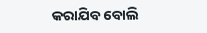କରାଯିବ ବୋଲି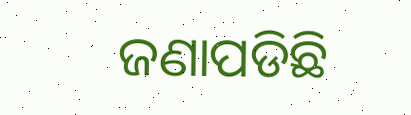ଜଣାପଡିଛି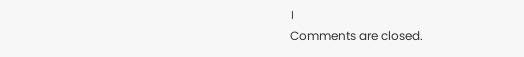।
Comments are closed.